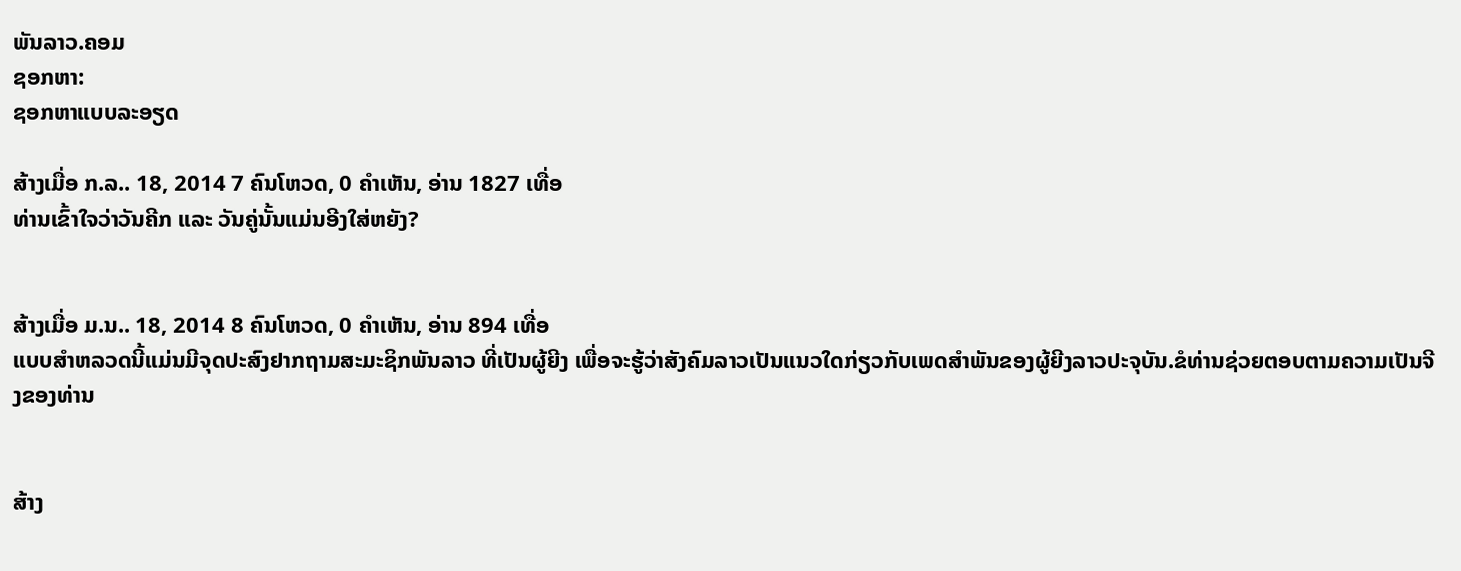ພັນລາວ.ຄອມ
ຊອກຫາ:
ຊອກຫາແບບລະອຽດ

ສ້າງເມື່ອ ກ.ລ.. 18, 2014 7 ຄົນໂຫວດ, 0 ຄຳເຫັນ, ອ່ານ 1827 ເທື່ອ
ທ່ານເຂົ້າໃຈວ່າວັນຄີກ ແລະ ວັນຄູ່ນັ້ນແມ່ນອີງໃສ່ຫຍັງ?


ສ້າງເມື່ອ ມ.ນ.. 18, 2014 8 ຄົນໂຫວດ, 0 ຄຳເຫັນ, ອ່ານ 894 ເທື່ອ
ແບບສຳຫລວດນີ້ແມ່ນມີຈຸດປະສົງຢາກຖາມສະມະຊິກພັນລາວ ທີ່ເປັນຜູ້ຍີງ ເພື່ອຈະຮູ້ວ່າສັງຄົມລາວເປັນແນວໃດກ່ຽວກັບເພດສຳພັນຂອງຜູ້ຍີງລາວປະຈຸບັນ.ຂໍທ່ານຊ່ວຍຕອບຕາມຄວາມເປັນຈີງຂອງທ່ານ


ສ້າງ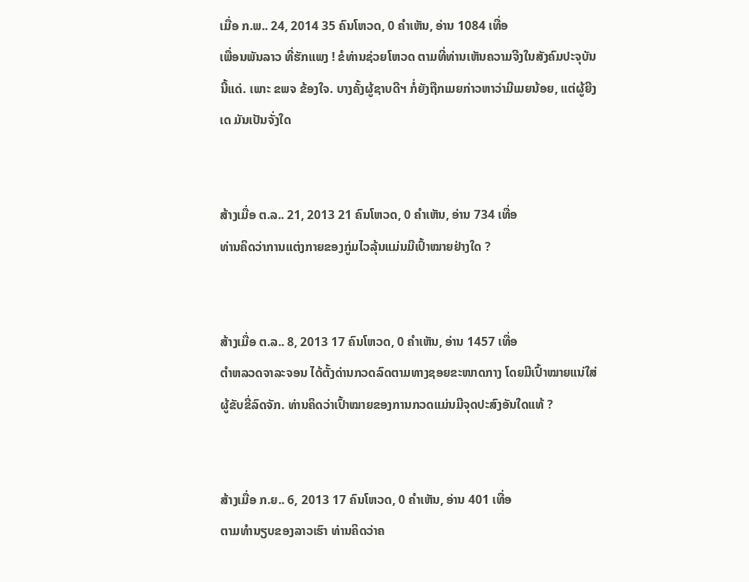ເມື່ອ ກ.ພ.. 24, 2014 35 ຄົນໂຫວດ, 0 ຄຳເຫັນ, ອ່ານ 1084 ເທື່ອ
ເພື່ອນພັນລາວ ທີ່ຮັກແພງ ! ຂໍທ່ານຊ່ວຍໂຫວດ ຕາມທີ່ທ່ານເຫັນຄວາມຈີງໃນສັງຄົມປະຈຸບັນນີ້ແດ່. ເພາະ ຂພຈ ຂ້ອງໃຈ. ບາງຄັ້ງຜູ້ຊາບດີຯ ກໍ່ຍັງຖືກເມຍກ່າວຫາວ່າມີເມຍນ້ອຍ, ແຕ່ຜູ້ຍີງເດ ມັນເປັນຈັ່ງໃດ


ສ້າງເມື່ອ ຕ.ລ.. 21, 2013 21 ຄົນໂຫວດ, 0 ຄຳເຫັນ, ອ່ານ 734 ເທື່ອ
ທ່ານຄິດວ່າການແຕ່ງກາຍຂອງກູ່ມໄວລຸ້ນແມ່ນມີເປົ້າໝາຍຢ່າງໃດ ?


ສ້າງເມື່ອ ຕ.ລ.. 8, 2013 17 ຄົນໂຫວດ, 0 ຄຳເຫັນ, ອ່ານ 1457 ເທື່ອ
ຕຳຫລວດຈາລະຈອນ ໄດ້ຕັ້ງດ່ານກວດລົດຕາມທາງຊອຍຂະໜາດກາງ ໂດຍມີເປົ້າໝາຍແນ່ໃສ່ຜູ້ຂັບຂີ່ລົດຈັກ. ທ່ານຄິດວ່າເປົ້າໝາຍຂອງການກວດແມ່ນມີຈຸດປະສົງອັນໃດແທ້ ?


ສ້າງເມື່ອ ກ.ຍ.. 6, 2013 17 ຄົນໂຫວດ, 0 ຄຳເຫັນ, ອ່ານ 401 ເທື່ອ
ຕາມທຳນຽບຂອງລາວເຮົາ ທ່ານຄິດວ່າຄ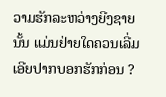ວາມຮັກລະຫວ່າງຍີງຊາຍນັ້ນ ແມ່ນຢ່າຍໃດຄວນເລີ່ມເອີຍປາກບອກຮັກກ່ອນ ?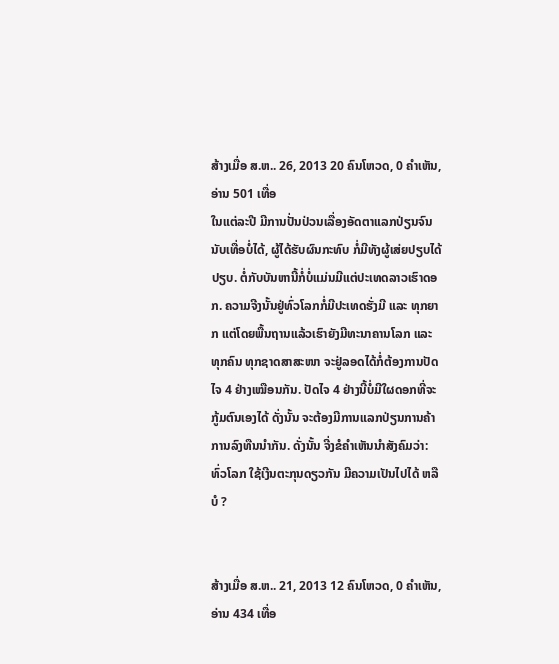ສ້າງເມື່ອ ສ.ຫ.. 26, 2013 20 ຄົນໂຫວດ, 0 ຄຳເຫັນ, ອ່ານ 501 ເທື່ອ
ໃນແຕ່ລະປີ ມີການປັ່ນປ່ວນເລື່ອງອັດຕາແລກປ່ຽນຈົນນັບເທື່ອບໍ່ໄດ້, ຜູ້ໄດ້ຮັບຜົນກະທົບ ກໍ່ມີທັງຜູ້ເສ່ຍປຽບໄດ້ປຽບ. ຕໍ່ກັບບັນຫານີ້ກໍ່ບໍ່ແມ່ນມີແຕ່ປະເທດລາວເຮົາດອກ. ຄວາມຈີງນັ້ນຢູ່ທົ່ວໂລກກໍ່ມີປະເທດຮັ່ງມີ ແລະ ທຸກຍາກ ແຕ່ໂດຍພື້ນຖານແລ້ວເຮົາຍັງມີທະນາຄານໂລກ ແລະ ທຸກຄົນ ທຸກຊາດສາສະໜາ ຈະຢູ່ລອດໄດ້ກໍ່ຕ້ອງການປັດໄຈ 4 ຢ່າງເໝືອນກັນ. ປັດໄຈ 4 ຢ່າງນີ້ບໍ່ມີໃຜດອກທີ່ຈະກູ້ມຕົນເອງໄດ້ ດັ່ງນັ້ນ ຈະຕ້ອງມີການແລກປ່ຽນການຄ້າການລົງທືນນຳກັນ. ດັ່ງນັ້ນ ຈີ່ງຂໍຄຳເຫັນນຳສັງຄົມວ່າ: ທົ່ວໂລກ ໃຊ້ເງີນຕະກຸນດຽວກັນ ມີຄວາມເປັນໄປໄດ້ ຫລື ບໍ ?


ສ້າງເມື່ອ ສ.ຫ.. 21, 2013 12 ຄົນໂຫວດ, 0 ຄຳເຫັນ, ອ່ານ 434 ເທື່ອ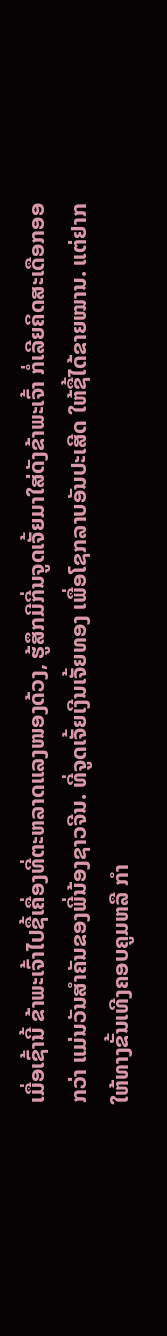ເມື່ອເຊົ້ານີ້ ຂ້າພະເຈົ້າໄປຊື້ເຄື່ອງທີ່ຕະຫລາດແລງໜອງດ້ວງ, ຮູ້ສຶກມີກີ່ນຈູດເຈັ້ຍມາໃສ່ດັງຂ້າພະເຈົ້າ ກໍ່ເລີຍຄິດສະເດືອກອອກວ່າ ແມ່ນວັນສຳຄັນຂອງພີ່ນ້ອງຊາວຈີນ. ທີ່ຈູດເຈັ້ຍເງີນເຈັ້ຍທອງ ເພື່ອໂຊກລາບອັນປະເສີດ ໃຫ້ຊື້ໄດ້ຂາຍໝານ. ແຕ່ຢາກໃຫ້ທາງຂັ້ນເທີງຄອບຄູມຫລື ກຳ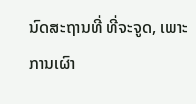ນົດສະຖານທີ່ ທີ່ຈະຈູດ, ເພາະການເຜົາ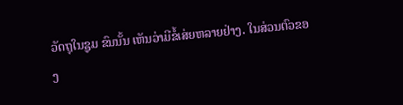ວັດຖຸໃນຊູມ ຂົນນັ້ນ ເຫັນວ່າມີຂໍ້ເສ່ຍຫລາຍຢ່າງ. ໃນສ່ວນຕົວຂອງ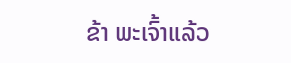ຂ້າ ພະເຈົ້າແລ້ວ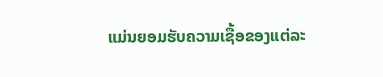ແມ່ນຍອມຮັບຄວາມເຊື້ອຂອງແຕ່ລະ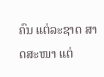ຄົນ ແຕ່ລະຊາດ ສາດສະໜາ ແຕ່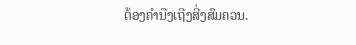ຕ້ອງຄຳນືງເຖີງສີ່ງສົມຄວນ.